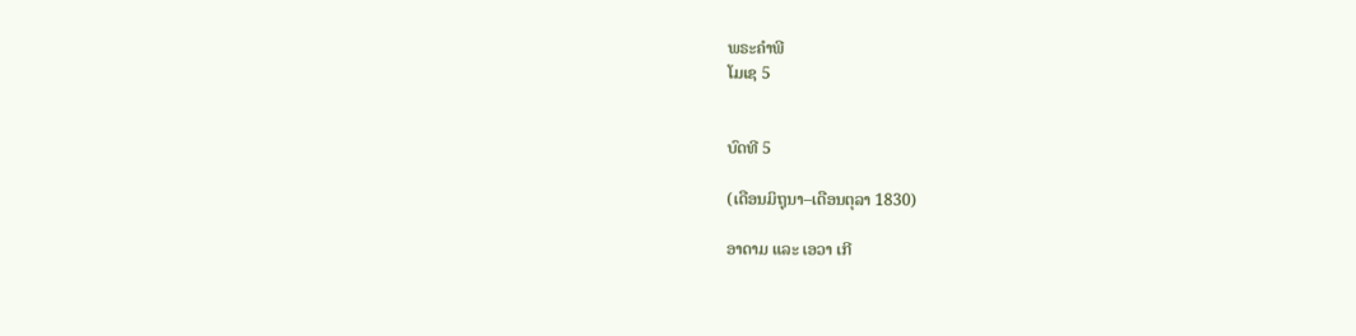ພຣະຄຳພີ
ໂມເຊ 5


ບົດທີ 5

(ເດືອນມິຖຸນາ–ເດືອນຕຸລາ 1830)

ອາດາມ ແລະ ເອວາ ເກີ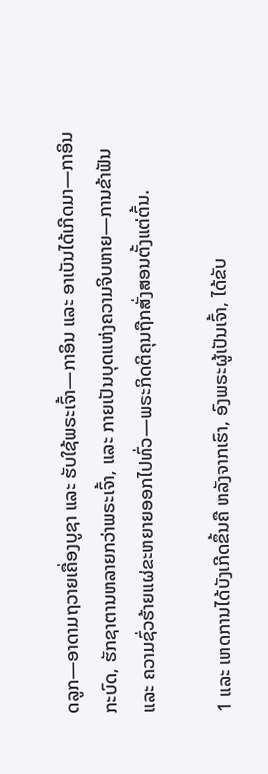ດລູກ—ອາດາມຖວາຍເຄື່ອງບູຊາ ແລະ ຮັບໃຊ້ພຣະເຈົ້າ—ກາອິນ ແລະ ອາເບັນໄດ້ເກີດມາ—ກາອິນກະບົດ, ຮັກຊາຕານຫລາຍກວ່າພຣະເຈົ້າ, ແລະ ກາຍເປັນບຸດແຫ່ງຄວາມຈິບຫາຍ—ການຂ້າຟັນ ແລະ ຄວາມຊົ່ວຮ້າຍແຜ່ຂະຫຍາຍອອກໄປທົ່ວ—ພຣະກິດຕິຄຸນຖືກສັ່ງສອນຕັ້ງແຕ່ຕົ້ນ.

1 ແລະ ເຫດການໄດ້ບັງເກີດຂຶ້ນຄື ຫລັງຈາກເຮົາ, ອົງພຣະຜູ້ເປັນເຈົ້າ, ໄດ້ຂັບ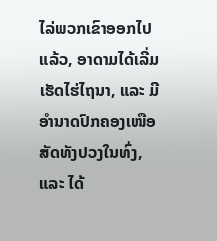ໄລ່ພວກເຂົາອອກໄປແລ້ວ, ອາດາມໄດ້ເລີ່ມເຮັດໄຮ່ໄຖນາ, ແລະ ມີ ອຳນາດປົກຄອງເໜືອສັດທັງປວງໃນທົ່ງ, ແລະ ໄດ້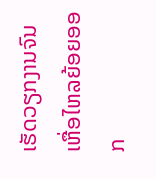ເຮັດວຽກງານຈົນເຫື່ອໄຫລຍ້ອຍອອກ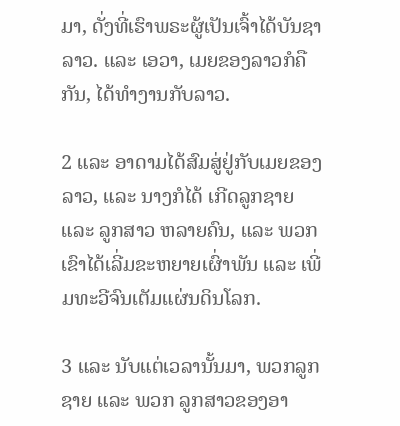ມາ, ດັ່ງທີ່ເຮົາພຣະຜູ້ເປັນເຈົ້າໄດ້ບັນຊາລາວ. ແລະ ເອວາ, ເມຍຂອງລາວກໍຄືກັນ, ໄດ້ທຳງານກັບລາວ.

2 ແລະ ອາດາມໄດ້ສົມສູ່ຢູ່ກັບເມຍຂອງລາວ, ແລະ ນາງກໍໄດ້ ເກີດລູກຊາຍ ແລະ ລູກສາວ ຫລາຍຄົນ, ແລະ ພວກເຂົາໄດ້ເລີ່ມຂະຫຍາຍເຜົ່າພັນ ແລະ ເພີ່ມທະວີຈົນເຕັມແຜ່ນດິນໂລກ.

3 ແລະ ນັບແຕ່ເວລານັ້ນມາ, ພວກລູກຊາຍ ແລະ ພວກ ລູກສາວຂອງອາ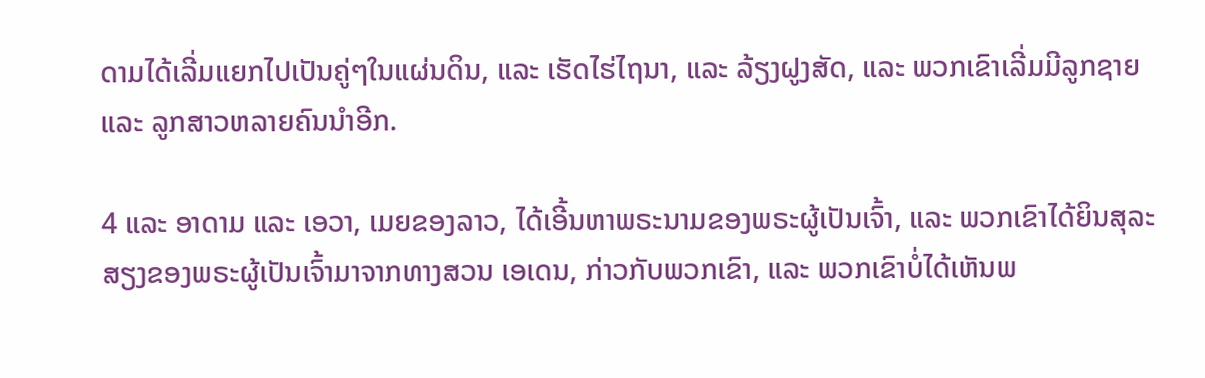ດາມໄດ້ເລີ່ມແຍກໄປເປັນຄູ່ໆໃນແຜ່ນດິນ, ແລະ ເຮັດໄຮ່ໄຖນາ, ແລະ ລ້ຽງຝູງສັດ, ແລະ ພວກເຂົາເລີ່ມມີລູກຊາຍ ແລະ ລູກສາວຫລາຍຄົນນຳອີກ.

4 ແລະ ອາດາມ ແລະ ເອວາ, ເມຍຂອງລາວ, ໄດ້ເອີ້ນຫາພຣະນາມຂອງພຣະຜູ້ເປັນເຈົ້າ, ແລະ ພວກເຂົາໄດ້ຍິນສຸລະສຽງຂອງພຣະຜູ້ເປັນເຈົ້າມາຈາກທາງສວນ ເອເດນ, ກ່າວກັບພວກເຂົາ, ແລະ ພວກເຂົາບໍ່ໄດ້ເຫັນພ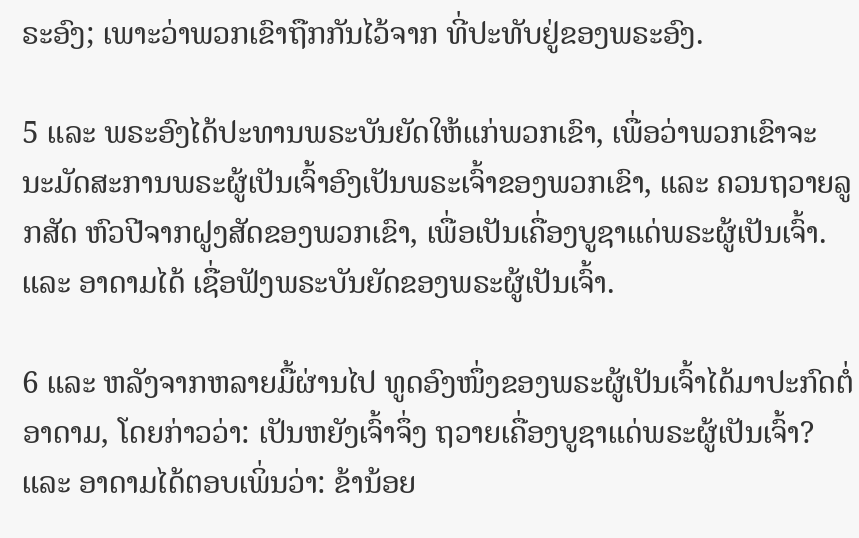ຣະອົງ; ເພາະວ່າພວກເຂົາຖືກກັນໄວ້ຈາກ ທີ່ປະທັບຢູ່ຂອງພຣະອົງ.

5 ແລະ ພຣະອົງໄດ້ປະທານພຣະບັນຍັດໃຫ້ແກ່ພວກເຂົາ, ເພື່ອວ່າພວກເຂົາຈະ ນະມັດສະການພຣະຜູ້ເປັນເຈົ້າອົງເປັນພຣະເຈົ້າຂອງພວກເຂົາ, ແລະ ຄວນຖວາຍລູກສັດ ຫົວປີຈາກຝູງສັດຂອງພວກເຂົາ, ເພື່ອເປັນເຄື່ອງບູຊາແດ່ພຣະຜູ້ເປັນເຈົ້າ. ແລະ ອາດາມໄດ້ ເຊື່ອຟັງພຣະບັນຍັດຂອງພຣະຜູ້ເປັນເຈົ້າ.

6 ແລະ ຫລັງຈາກຫລາຍມື້ຜ່ານໄປ ທູດອົງໜຶ່ງຂອງພຣະຜູ້ເປັນເຈົ້າໄດ້ມາປະກົດຕໍ່ອາດາມ, ໂດຍກ່າວວ່າ: ເປັນຫຍັງເຈົ້າຈຶ່ງ ຖວາຍເຄື່ອງບູຊາແດ່ພຣະຜູ້ເປັນເຈົ້າ? ແລະ ອາດາມໄດ້ຕອບເພິ່ນວ່າ: ຂ້ານ້ອຍ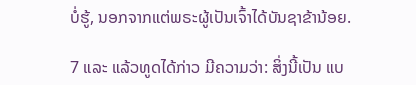ບໍ່ຮູ້, ນອກຈາກແຕ່ພຣະຜູ້ເປັນເຈົ້າໄດ້ບັນຊາຂ້ານ້ອຍ.

7 ແລະ ແລ້ວທູດໄດ້ກ່າວ ມີຄວາມວ່າ: ສິ່ງນີ້ເປັນ ແບ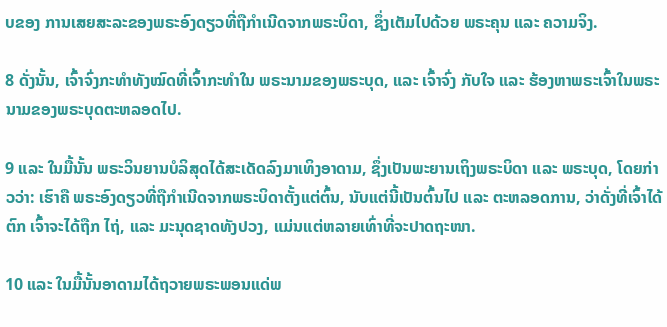ບຂອງ ການເສຍສະລະຂອງພຣະອົງດຽວທີ່ຖືກຳເນີດຈາກພຣະບິດາ, ຊຶ່ງເຕັມໄປດ້ວຍ ພຣະຄຸນ ແລະ ຄວາມຈິງ.

8 ດັ່ງນັ້ນ, ເຈົ້າຈົ່ງກະທຳທັງໝົດທີ່ເຈົ້າກະທຳໃນ ພຣະນາມຂອງພຣະບຸດ, ແລະ ເຈົ້າຈົ່ງ ກັບໃຈ ແລະ ຮ້ອງຫາພຣະເຈົ້າໃນພຣະນາມຂອງພຣະບຸດຕະຫລອດໄປ.

9 ແລະ ໃນມື້ນັ້ນ ພຣະວິນຍານບໍລິສຸດໄດ້ສະເດັດລົງມາເທິງອາດາມ, ຊຶ່ງເປັນພະຍານເຖິງພຣະບິດາ ແລະ ພຣະບຸດ, ໂດຍກ່າວວ່າ: ເຮົາຄື ພຣະອົງດຽວທີ່ຖືກຳເນີດຈາກພຣະບິດາຕັ້ງແຕ່ຕົ້ນ, ນັບແຕ່ນີ້ເປັນຕົ້ນໄປ ແລະ ຕະຫລອດການ, ວ່າດັ່ງທີ່ເຈົ້າໄດ້ ຕົກ ເຈົ້າຈະໄດ້ຖືກ ໄຖ່, ແລະ ມະນຸດຊາດທັງປວງ, ແມ່ນແຕ່ຫລາຍເທົ່າທີ່ຈະປາດຖະໜາ.

10 ແລະ ໃນມື້ນັ້ນອາດາມໄດ້ຖວາຍພຣະພອນແດ່ພ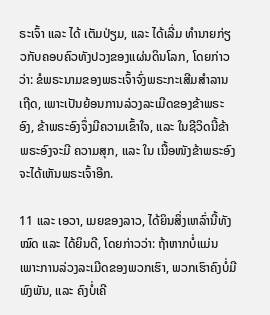ຣະເຈົ້າ ແລະ ໄດ້ ເຕັມປ່ຽມ, ແລະ ໄດ້ເລີ່ມ ທຳນາຍກ່ຽວກັບຄອບຄົວທັງປວງຂອງແຜ່ນດິນໂລກ, ໂດຍກ່າວວ່າ: ຂໍພຣະນາມຂອງພຣະເຈົ້າຈົ່ງພຣະກະເສີມສຳລານເຖີດ, ເພາະເປັນຍ້ອນການລ່ວງລະເມີດຂອງຂ້າພຣະອົງ, ຂ້າພຣະອົງຈຶ່ງມີຄວາມເຂົ້າໃຈ, ແລະ ໃນຊີວິດນີ້ຂ້າພຣະອົງຈະມີ ຄວາມສຸກ, ແລະ ໃນ ເນື້ອໜັງຂ້າພຣະອົງຈະໄດ້ເຫັນພຣະເຈົ້າອີກ.

11 ແລະ ເອວາ, ເມຍຂອງລາວ, ໄດ້ຍິນສິ່ງເຫລົ່ານີ້ທັງໝົດ ແລະ ໄດ້ຍິນດີ, ໂດຍກ່າວວ່າ: ຖ້າຫາກບໍ່ແມ່ນເພາະການລ່ວງລະເມີດຂອງພວກເຮົາ, ພວກເຮົາຄົງບໍ່ມີ ພົງພັນ, ແລະ ຄົງບໍ່ເຄີ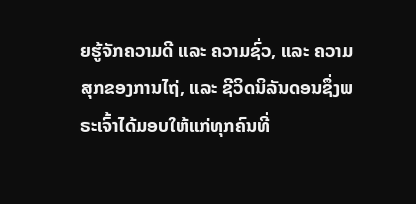ຍຮູ້ຈັກຄວາມດີ ແລະ ຄວາມຊົ່ວ, ແລະ ຄວາມສຸກຂອງການໄຖ່, ແລະ ຊີວິດນິລັນດອນຊຶ່ງພຣະເຈົ້າໄດ້ມອບໃຫ້ແກ່ທຸກຄົນທີ່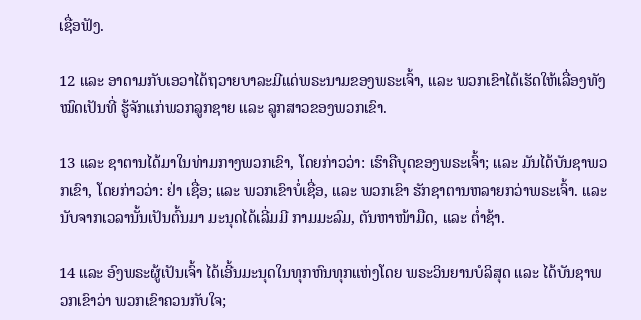ເຊື່ອຟັງ.

12 ແລະ ອາດາມກັບເອວາໄດ້ຖວາຍບາລະມີແດ່ພຣະນາມຂອງພຣະເຈົ້າ, ແລະ ພວກເຂົາໄດ້ເຮັດໃຫ້ເລື່ອງທັງໝົດເປັນທີ່ ຮູ້ຈັກແກ່ພວກລູກຊາຍ ແລະ ລູກສາວຂອງພວກເຂົາ.

13 ແລະ ຊາຕານໄດ້ມາໃນທ່າມກາງພວກເຂົາ, ໂດຍກ່າວວ່າ: ເຮົາຄືບຸດຂອງພຣະເຈົ້າ; ແລະ ມັນໄດ້ບັນຊາພວກເຂົາ, ໂດຍກ່າວວ່າ: ຢ່າ ເຊື່ອ; ແລະ ພວກເຂົາບໍ່ເຊື່ອ, ແລະ ພວກເຂົາ ຮັກຊາຕານຫລາຍກວ່າພຣະເຈົ້າ. ແລະ ນັບຈາກເວລານັ້ນເປັນຕົ້ນມາ ມະນຸດໄດ້ເລີ່ມມີ ກາມມະລົມ, ຕັນຫາໜ້າມືດ, ແລະ ຕ່ຳຊ້າ.

14 ແລະ ອົງພຣະຜູ້ເປັນເຈົ້າ ໄດ້ເອີ້ນມະນຸດໃນທຸກຫົນທຸກແຫ່ງໂດຍ ພຣະວິນຍານບໍລິສຸດ ແລະ ໄດ້ບັນຊາພວກເຂົາວ່າ ພວກເຂົາຄວນກັບໃຈ;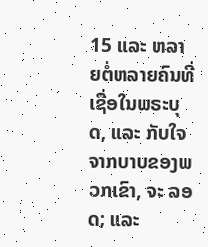15 ແລະ ຫລາຍຕໍ່ຫລາຍຄົນທີ່ ເຊື່ອໃນພຣະບຸດ, ແລະ ກັບໃຈຈາກບາບຂອງພວກເຂົາ, ຈະ ລອດ; ແລະ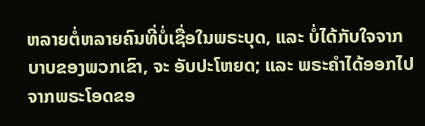ຫລາຍຕໍ່ຫລາຍຄົນທີ່ບໍ່ເຊື່ອໃນພຣະບຸດ, ແລະ ບໍ່ໄດ້ກັບໃຈຈາກບາບຂອງພວກເຂົາ, ຈະ ອັບປະໂຫຍດ; ແລະ ພຣະຄຳໄດ້ອອກໄປຈາກພຣະໂອດຂອ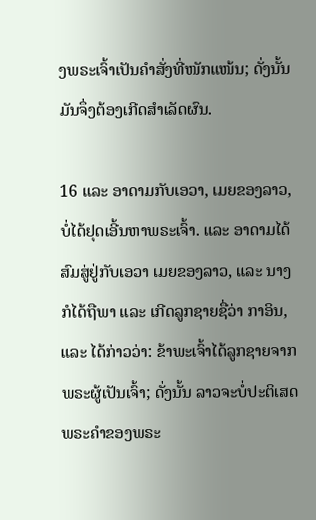ງພຣະເຈົ້າເປັນຄຳສັ່ງທີ່ໜັກແໜ້ນ; ດັ່ງນັ້ນ ມັນຈຶ່ງຕ້ອງເກີດສຳເລັດຜົນ.

16 ແລະ ອາດາມກັບເອວາ, ເມຍຂອງລາວ, ບໍ່ໄດ້ຢຸດເອີ້ນຫາພຣະເຈົ້າ. ແລະ ອາດາມໄດ້ສົມສູ່ຢູ່ກັບເອວາ ເມຍຂອງລາວ, ແລະ ນາງກໍໄດ້ຖືພາ ແລະ ເກີດລູກຊາຍຊື່ວ່າ ກາອິນ, ແລະ ໄດ້ກ່າວວ່າ: ຂ້າພະເຈົ້າໄດ້ລູກຊາຍຈາກພຣະຜູ້ເປັນເຈົ້າ; ດັ່ງນັ້ນ ລາວຈະບໍ່ປະຕິເສດພຣະຄຳຂອງພຣະ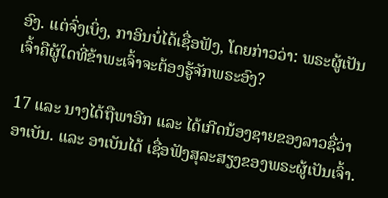ອົງ. ແຕ່ຈົ່ງເບິ່ງ, ກາອິນບໍ່ໄດ້ເຊື່ອຟັງ, ໂດຍກ່າວວ່າ: ພຣະຜູ້ເປັນເຈົ້າຄືຜູ້ໃດທີ່ຂ້າພະເຈົ້າຈະຕ້ອງຮູ້ຈັກພຣະອົງ?

17 ແລະ ນາງໄດ້ຖືພາອີກ ແລະ ໄດ້ເກີດນ້ອງຊາຍຂອງລາວຊື່ວ່າ ອາເບັນ. ແລະ ອາເບັນໄດ້ ເຊື່ອຟັງສຸລະສຽງຂອງພຣະຜູ້ເປັນເຈົ້າ.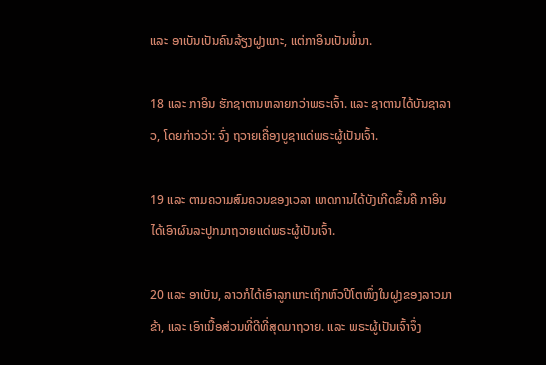ແລະ ອາເບັນເປັນຄົນລ້ຽງຝູງແກະ, ແຕ່ກາອິນເປັນພໍ່ນາ.

18 ແລະ ກາອິນ ຮັກຊາຕານຫລາຍກວ່າພຣະເຈົ້າ. ແລະ ຊາຕານໄດ້ບັນຊາລາວ, ໂດຍກ່າວວ່າ: ຈົ່ງ ຖວາຍເຄື່ອງບູຊາແດ່ພຣະຜູ້ເປັນເຈົ້າ.

19 ແລະ ຕາມຄວາມສົມຄວນຂອງເວລາ ເຫດການໄດ້ບັງເກີດຂຶ້ນຄື ກາອິນໄດ້ເອົາຜົນລະປູກມາຖວາຍແດ່ພຣະຜູ້ເປັນເຈົ້າ.

20 ແລະ ອາເບັນ, ລາວກໍໄດ້ເອົາລູກແກະເຖິກຫົວປີໂຕໜຶ່ງໃນຝູງຂອງລາວມາຂ້າ, ແລະ ເອົາເນື້ອສ່ວນທີ່ດີທີ່ສຸດມາຖວາຍ. ແລະ ພຣະຜູ້ເປັນເຈົ້າຈຶ່ງ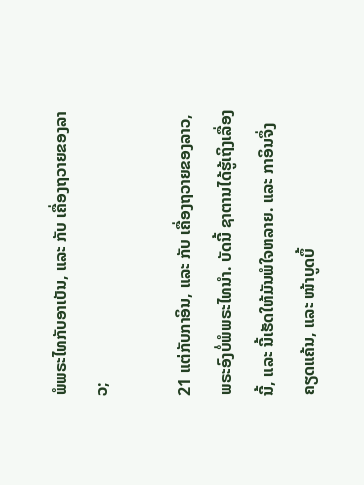ພໍພຣະໄທກັບອາເບັນ, ແລະ ກັບ ເຄື່ອງຖວາຍຂອງລາວ;

21 ແຕ່ກັບກາອິນ, ແລະ ກັບ ເຄື່ອງຖວາຍຂອງລາວ, ພຣະອົງບໍ່ພໍພຣະໄທນຳ. ບັດນີ້ ຊາຕານໄດ້ຮູ້ເຖິງເລື່ອງນີ້, ແລະ ນີ້ເຮັດໃຫ້ມັນພໍໃຈຫລາຍ. ແລະ ກາອິນຈຶ່ງຄຽດແຄ້ນ, ແລະ ໜ້າບູດບຶ້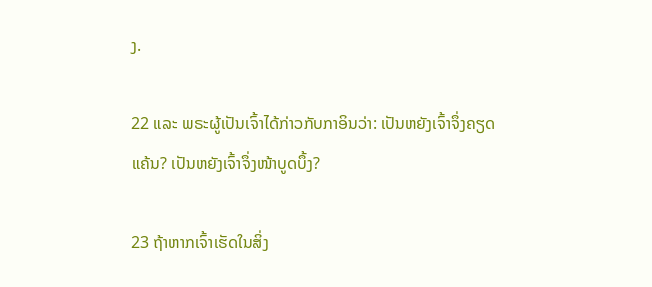ງ.

22 ແລະ ພຣະຜູ້ເປັນເຈົ້າໄດ້ກ່າວກັບກາອິນວ່າ: ເປັນຫຍັງເຈົ້າຈຶ່ງຄຽດແຄ້ນ? ເປັນຫຍັງເຈົ້າຈຶ່ງໜ້າບູດບຶ້ງ?

23 ຖ້າຫາກເຈົ້າເຮັດໃນສິ່ງ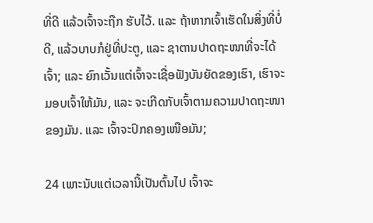ທີ່ດີ ແລ້ວເຈົ້າຈະຖືກ ຮັບໄວ້. ແລະ ຖ້າຫາກເຈົ້າເຮັດໃນສິ່ງທີ່ບໍ່ດີ, ແລ້ວບາບກໍຢູ່ທີ່ປະຕູ, ແລະ ຊາຕານປາດຖະໜາທີ່ຈະໄດ້ເຈົ້າ; ແລະ ຍົກເວັ້ນແຕ່ເຈົ້າຈະເຊື່ອຟັງບັນຍັດຂອງເຮົາ, ເຮົາຈະມອບເຈົ້າໃຫ້ມັນ, ແລະ ຈະເກີດກັບເຈົ້າຕາມຄວາມປາດຖະໜາຂອງມັນ. ແລະ ເຈົ້າຈະປົກຄອງເໜືອມັນ;

24 ເພາະນັບແຕ່ເວລານີ້ເປັນຕົ້ນໄປ ເຈົ້າຈະ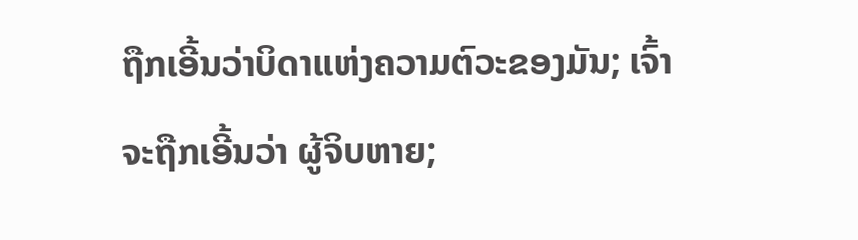ຖືກເອີ້ນວ່າບິດາແຫ່ງຄວາມຕົວະຂອງມັນ; ເຈົ້າຈະຖືກເອີ້ນວ່າ ຜູ້ຈິບຫາຍ;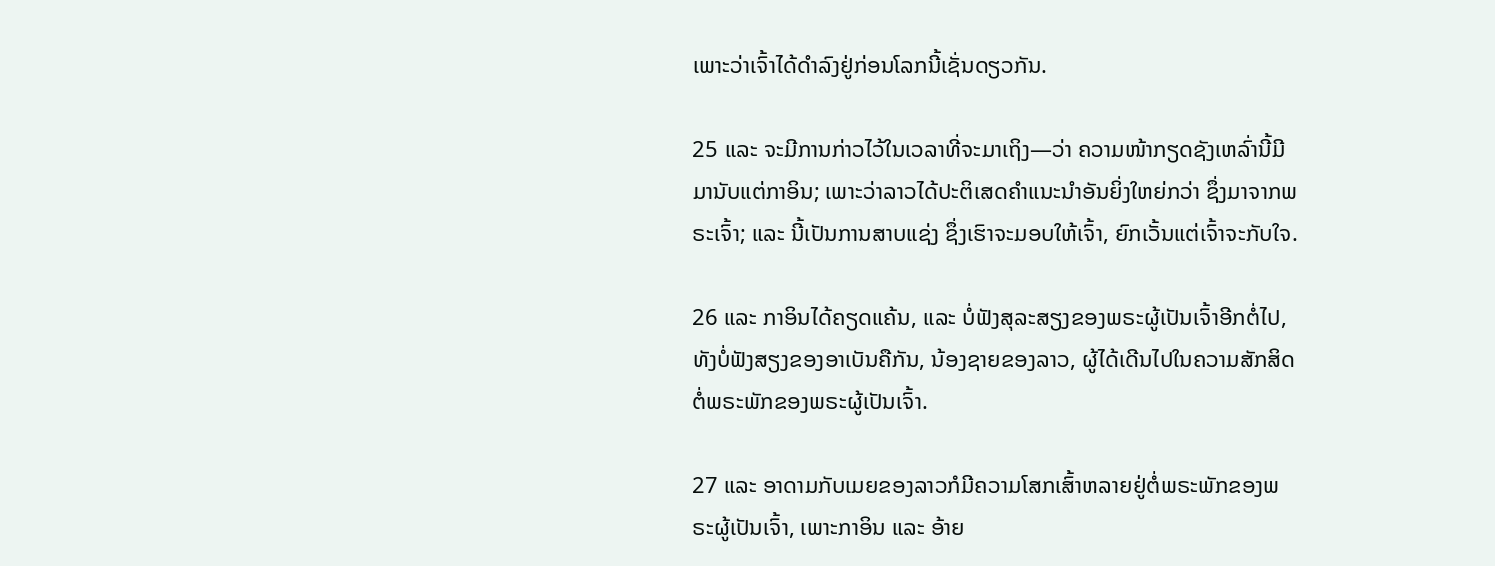ເພາະວ່າເຈົ້າໄດ້ດຳລົງຢູ່ກ່ອນໂລກນີ້ເຊັ່ນດຽວກັນ.

25 ແລະ ຈະມີການກ່າວໄວ້ໃນເວລາທີ່ຈະມາເຖິງ—ວ່າ ຄວາມໜ້າກຽດຊັງເຫລົ່ານີ້ມີມານັບແຕ່ກາອິນ; ເພາະວ່າລາວໄດ້ປະຕິເສດຄຳແນະນຳອັນຍິ່ງໃຫຍ່ກວ່າ ຊຶ່ງມາຈາກພຣະເຈົ້າ; ແລະ ນີ້ເປັນການສາບແຊ່ງ ຊຶ່ງເຮົາຈະມອບໃຫ້ເຈົ້າ, ຍົກເວັ້ນແຕ່ເຈົ້າຈະກັບໃຈ.

26 ແລະ ກາອິນໄດ້ຄຽດແຄ້ນ, ແລະ ບໍ່ຟັງສຸລະສຽງຂອງພຣະຜູ້ເປັນເຈົ້າອີກຕໍ່ໄປ, ທັງບໍ່ຟັງສຽງຂອງອາເບັນຄືກັນ, ນ້ອງຊາຍຂອງລາວ, ຜູ້ໄດ້ເດີນໄປໃນຄວາມສັກສິດຕໍ່ພຣະພັກຂອງພຣະຜູ້ເປັນເຈົ້າ.

27 ແລະ ອາດາມກັບເມຍຂອງລາວກໍມີຄວາມໂສກເສົ້າຫລາຍຢູ່ຕໍ່ພຣະພັກຂອງພຣະຜູ້ເປັນເຈົ້າ, ເພາະກາອິນ ແລະ ອ້າຍ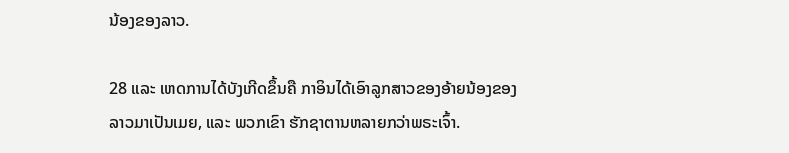ນ້ອງຂອງລາວ.

28 ແລະ ເຫດການໄດ້ບັງເກີດຂຶ້ນຄື ກາອິນໄດ້ເອົາລູກສາວຂອງອ້າຍນ້ອງຂອງລາວມາເປັນເມຍ, ແລະ ພວກເຂົາ ຮັກຊາຕານຫລາຍກວ່າພຣະເຈົ້າ.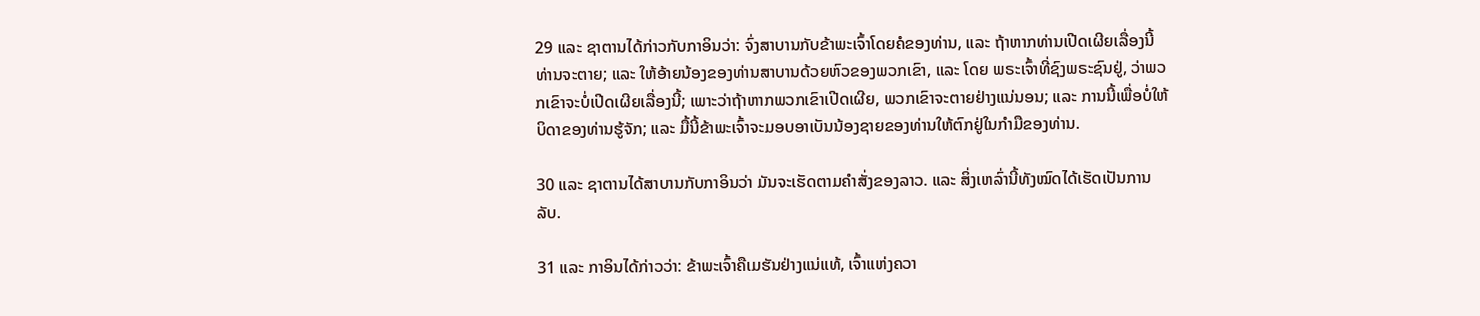29 ແລະ ຊາຕານໄດ້ກ່າວກັບກາອິນວ່າ: ຈົ່ງສາບານກັບຂ້າພະເຈົ້າໂດຍຄໍຂອງທ່ານ, ແລະ ຖ້າຫາກທ່ານເປີດເຜີຍເລື່ອງນີ້ ທ່ານຈະຕາຍ; ແລະ ໃຫ້ອ້າຍນ້ອງຂອງທ່ານສາບານດ້ວຍຫົວຂອງພວກເຂົາ, ແລະ ໂດຍ ພຣະເຈົ້າທີ່ຊົງພຣະຊົນຢູ່, ວ່າພວກເຂົາຈະບໍ່ເປີດເຜີຍເລື່ອງນີ້; ເພາະວ່າຖ້າຫາກພວກເຂົາເປີດເຜີຍ, ພວກເຂົາຈະຕາຍຢ່າງແນ່ນອນ; ແລະ ການນີ້ເພື່ອບໍ່ໃຫ້ບິດາຂອງທ່ານຮູ້ຈັກ; ແລະ ມື້ນີ້ຂ້າພະເຈົ້າຈະມອບອາເບັນນ້ອງຊາຍຂອງທ່ານໃຫ້ຕົກຢູ່ໃນກຳມືຂອງທ່ານ.

30 ແລະ ຊາຕານໄດ້ສາບານກັບກາອິນວ່າ ມັນຈະເຮັດຕາມຄຳສັ່ງຂອງລາວ. ແລະ ສິ່ງເຫລົ່ານີ້ທັງໝົດໄດ້ເຮັດເປັນການລັບ.

31 ແລະ ກາອິນໄດ້ກ່າວວ່າ: ຂ້າພະເຈົ້າຄືເມຮັນຢ່າງແນ່ແທ້, ເຈົ້າແຫ່ງຄວາ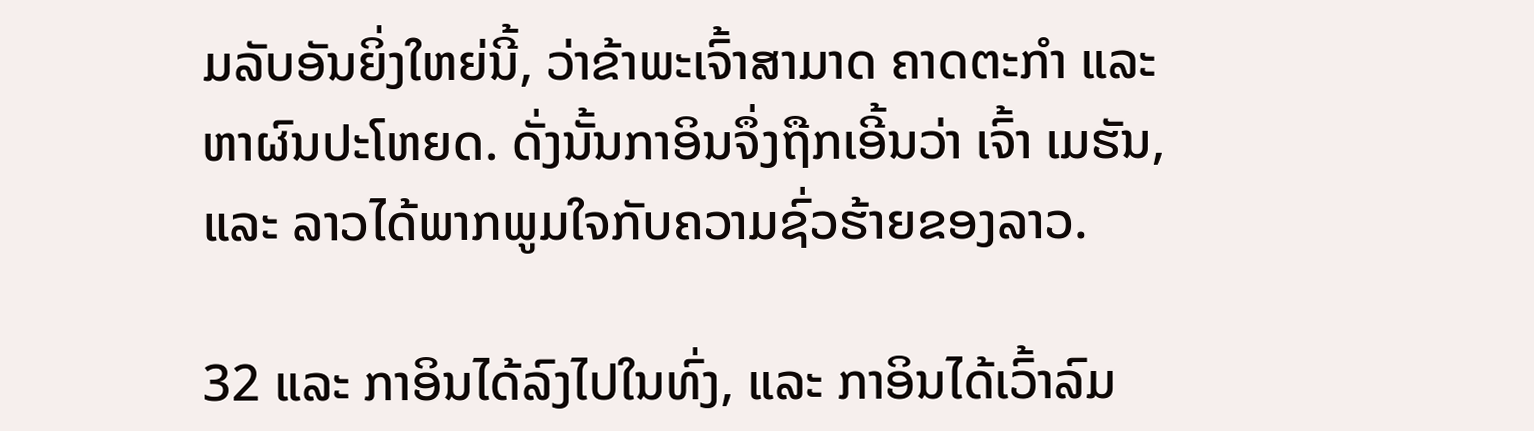ມລັບອັນຍິ່ງໃຫຍ່ນີ້, ວ່າຂ້າພະເຈົ້າສາມາດ ຄາດຕະກຳ ແລະ ຫາຜົນປະໂຫຍດ. ດັ່ງນັ້ນກາອິນຈຶ່ງຖືກເອີ້ນວ່າ ເຈົ້າ ເມຮັນ, ແລະ ລາວໄດ້ພາກພູມໃຈກັບຄວາມຊົ່ວຮ້າຍຂອງລາວ.

32 ແລະ ກາອິນໄດ້ລົງໄປໃນທົ່ງ, ແລະ ກາອິນໄດ້ເວົ້າລົມ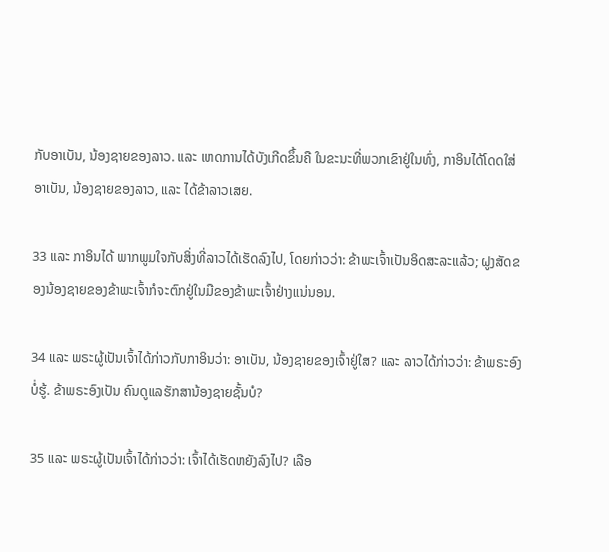ກັບອາເບັນ, ນ້ອງຊາຍຂອງລາວ. ແລະ ເຫດການໄດ້ບັງເກີດຂຶ້ນຄື ໃນຂະນະທີ່ພວກເຂົາຢູ່ໃນທົ່ງ, ກາອິນໄດ້ໂດດໃສ່ອາເບັນ, ນ້ອງຊາຍຂອງລາວ, ແລະ ໄດ້ຂ້າລາວເສຍ.

33 ແລະ ກາອິນໄດ້ ພາກພູມໃຈກັບສິ່ງທີ່ລາວໄດ້ເຮັດລົງໄປ, ໂດຍກ່າວວ່າ: ຂ້າພະເຈົ້າເປັນອິດສະລະແລ້ວ; ຝູງສັດຂອງນ້ອງຊາຍຂອງຂ້າພະເຈົ້າກໍຈະຕົກຢູ່ໃນມືຂອງຂ້າພະເຈົ້າຢ່າງແນ່ນອນ.

34 ແລະ ພຣະຜູ້ເປັນເຈົ້າໄດ້ກ່າວກັບກາອິນວ່າ: ອາເບັນ, ນ້ອງຊາຍຂອງເຈົ້າຢູ່ໃສ? ແລະ ລາວໄດ້ກ່າວວ່າ: ຂ້າພຣະອົງບໍ່ຮູ້. ຂ້າພຣະອົງເປັນ ຄົນດູແລຮັກສານ້ອງຊາຍຊັ້ນບໍ?

35 ແລະ ພຣະຜູ້ເປັນເຈົ້າໄດ້ກ່າວວ່າ: ເຈົ້າໄດ້ເຮັດຫຍັງລົງໄປ? ເລືອ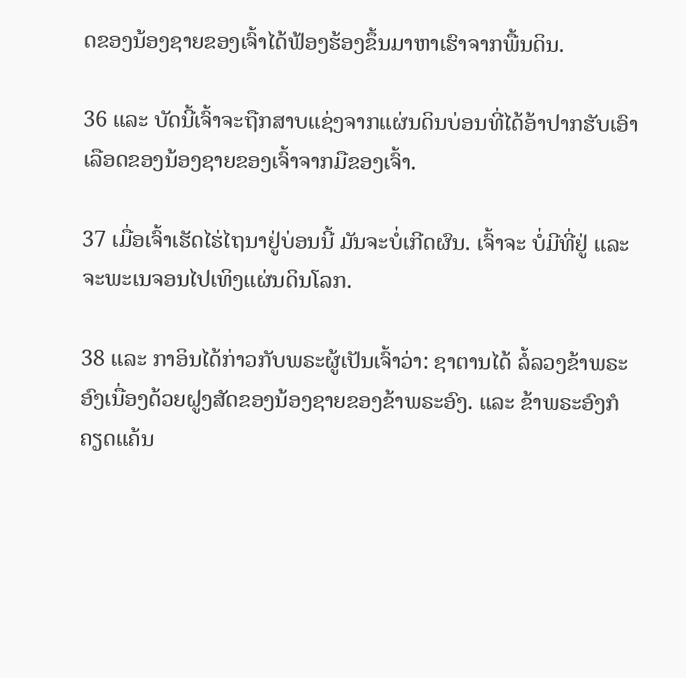ດຂອງນ້ອງຊາຍຂອງເຈົ້າໄດ້ຟ້ອງຮ້ອງຂຶ້ນມາຫາເຮົາຈາກພື້ນດິນ.

36 ແລະ ບັດນີ້ເຈົ້າຈະຖືກສາບແຊ່ງຈາກແຜ່ນດິນບ່ອນທີ່ໄດ້ອ້າປາກຮັບເອົາເລືອດຂອງນ້ອງຊາຍຂອງເຈົ້າຈາກມືຂອງເຈົ້າ.

37 ເມື່ອເຈົ້າເຮັດໄຮ່ໄຖນາຢູ່ບ່ອນນີ້ ມັນຈະບໍ່ເກີດຜົນ. ເຈົ້າຈະ ບໍ່ມີທີ່ຢູ່ ແລະ ຈະພະເນຈອນໄປເທິງແຜ່ນດິນໂລກ.

38 ແລະ ກາອິນໄດ້ກ່າວກັບພຣະຜູ້ເປັນເຈົ້າວ່າ: ຊາຕານໄດ້ ລໍ້ລວງຂ້າພຣະອົງເນື່ອງດ້ວຍຝູງສັດຂອງນ້ອງຊາຍຂອງຂ້າພຣະອົງ. ແລະ ຂ້າພຣະອົງກໍຄຽດແຄ້ນ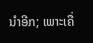ນຳອີກ; ເພາະເຄື່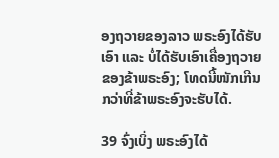ອງຖວາຍຂອງລາວ ພຣະອົງໄດ້ຮັບເອົາ ແລະ ບໍ່ໄດ້ຮັບເອົາເຄື່ອງຖວາຍຂອງຂ້າພຣະອົງ; ໂທດນີ້ໜັກເກີນກວ່າທີ່ຂ້າພຣະອົງຈະຮັບໄດ້.

39 ຈົ່ງເບິ່ງ ພຣະອົງໄດ້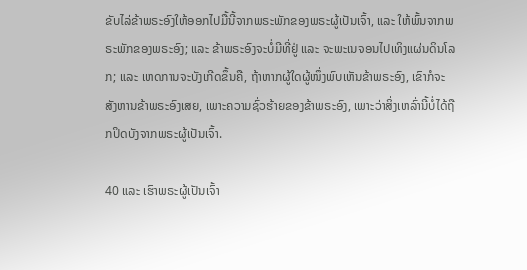ຂັບໄລ່ຂ້າພຣະອົງໃຫ້ອອກໄປມື້ນີ້ຈາກພຣະພັກຂອງພຣະຜູ້ເປັນເຈົ້າ, ແລະ ໃຫ້ພົ້ນຈາກພຣະພັກຂອງພຣະອົງ; ແລະ ຂ້າພຣະອົງຈະບໍ່ມີທີ່ຢູ່ ແລະ ຈະພະເນຈອນໄປເທິງແຜ່ນດິນໂລກ; ແລະ ເຫດການຈະບັງເກີດຂຶ້ນຄື, ຖ້າຫາກຜູ້ໃດຜູ້ໜຶ່ງພົບເຫັນຂ້າພຣະອົງ, ເຂົາກໍຈະສັງຫານຂ້າພຣະອົງເສຍ, ເພາະຄວາມຊົ່ວຮ້າຍຂອງຂ້າພຣະອົງ, ເພາະວ່າສິ່ງເຫລົ່ານີ້ບໍ່ໄດ້ຖືກປິດບັງຈາກພຣະຜູ້ເປັນເຈົ້າ.

40 ແລະ ເຮົາພຣະຜູ້ເປັນເຈົ້າ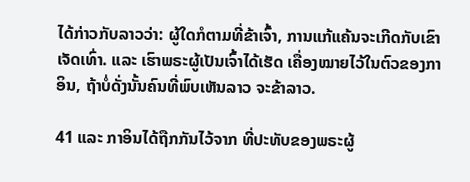ໄດ້ກ່າວກັບລາວວ່າ: ຜູ້ໃດກໍຕາມທີ່ຂ້າເຈົ້າ, ການແກ້ແຄ້ນຈະເກີດກັບເຂົາເຈັດເທົ່າ. ແລະ ເຮົາພຣະຜູ້ເປັນເຈົ້າໄດ້ເຮັດ ເຄື່ອງໝາຍໄວ້ໃນຕົວຂອງກາອິນ, ຖ້າບໍ່ດັ່ງນັ້ນຄົນທີ່ພົບເຫັນລາວ ຈະຂ້າລາວ.

41 ແລະ ກາອິນໄດ້ຖືກກັນໄວ້ຈາກ ທີ່ປະທັບຂອງພຣະຜູ້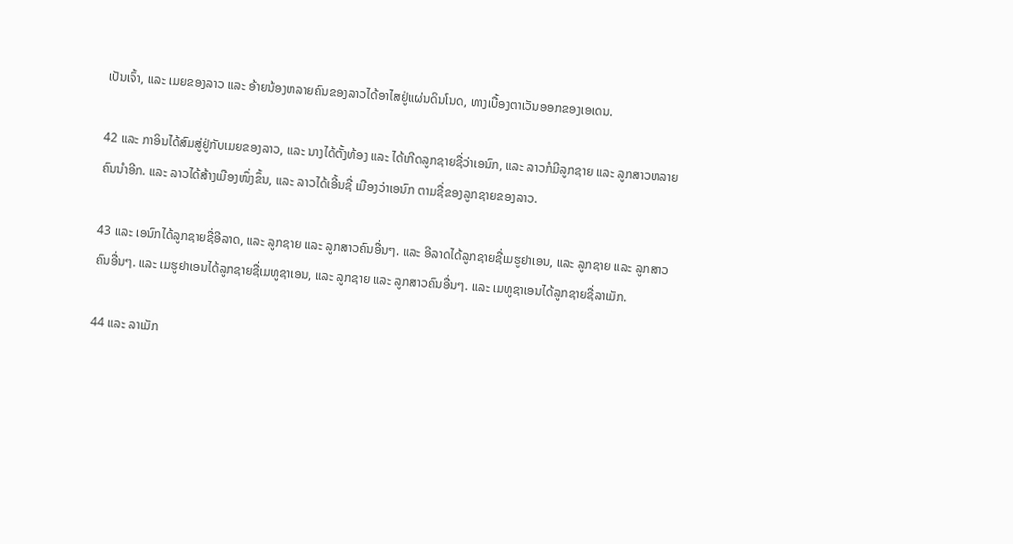ເປັນເຈົ້າ, ແລະ ເມຍຂອງລາວ ແລະ ອ້າຍນ້ອງຫລາຍຄົນຂອງລາວໄດ້ອາໄສຢູ່ແຜ່ນດິນໂນດ, ທາງເບື້ອງຕາເວັນອອກຂອງເອເດນ.

42 ແລະ ກາອິນໄດ້ສົມສູ່ຢູ່ກັບເມຍຂອງລາວ, ແລະ ນາງໄດ້ຕັ້ງທ້ອງ ແລະ ໄດ້ເກີດລູກຊາຍຊື່ວ່າເອນົກ, ແລະ ລາວກໍມີລູກຊາຍ ແລະ ລູກສາວຫລາຍຄົນນຳອີກ. ແລະ ລາວໄດ້ສ້າງເມືອງໜຶ່ງຂຶ້ນ, ແລະ ລາວໄດ້ເອີ້ນຊື່ ເມືອງວ່າເອນົກ ຕາມຊື່ຂອງລູກຊາຍຂອງລາວ.

43 ແລະ ເອນົກໄດ້ລູກຊາຍຊື່ອີລາດ, ແລະ ລູກຊາຍ ແລະ ລູກສາວຄົນອື່ນໆ. ແລະ ອີລາດໄດ້ລູກຊາຍຊື່ເມຮູຢາເອນ, ແລະ ລູກຊາຍ ແລະ ລູກສາວຄົນອື່ນໆ. ແລະ ເມຮູຢາເອນໄດ້ລູກຊາຍຊື່ເມທູຊາເອນ, ແລະ ລູກຊາຍ ແລະ ລູກສາວຄົນອື່ນໆ. ແລະ ເມທູຊາເອນໄດ້ລູກຊາຍຊື່ລາເມັກ.

44 ແລະ ລາເມັກ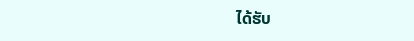ໄດ້ຮັບ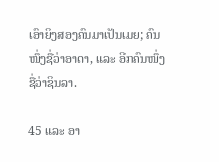ເອົາຍິງສອງຄົນມາເປັນເມຍ; ຄົນໜຶ່ງຊື່ວ່າອາດາ, ແລະ ອີກຄົນໜຶ່ງຊື່ວ່າຊິນລາ.

45 ແລະ ອາ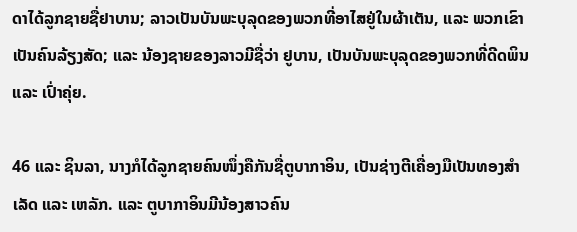ດາໄດ້ລູກຊາຍຊື່ຢາບານ; ລາວເປັນບັນພະບຸລຸດຂອງພວກທີ່ອາໄສຢູ່ໃນຜ້າເຕັນ, ແລະ ພວກເຂົາເປັນຄົນລ້ຽງສັດ; ແລະ ນ້ອງຊາຍຂອງລາວມີຊື່ວ່າ ຢູບານ, ເປັນບັນພະບຸລຸດຂອງພວກທີ່ດີດພິນ ແລະ ເປົ່າຄຸ່ຍ.

46 ແລະ ຊິນລາ, ນາງກໍໄດ້ລູກຊາຍຄົນໜຶ່ງຄືກັນຊື່ຕູບາກາອິນ, ເປັນຊ່າງຕີເຄື່ອງມືເປັນທອງສຳເລັດ ແລະ ເຫລັກ. ແລະ ຕູບາກາອິນມີນ້ອງສາວຄົນ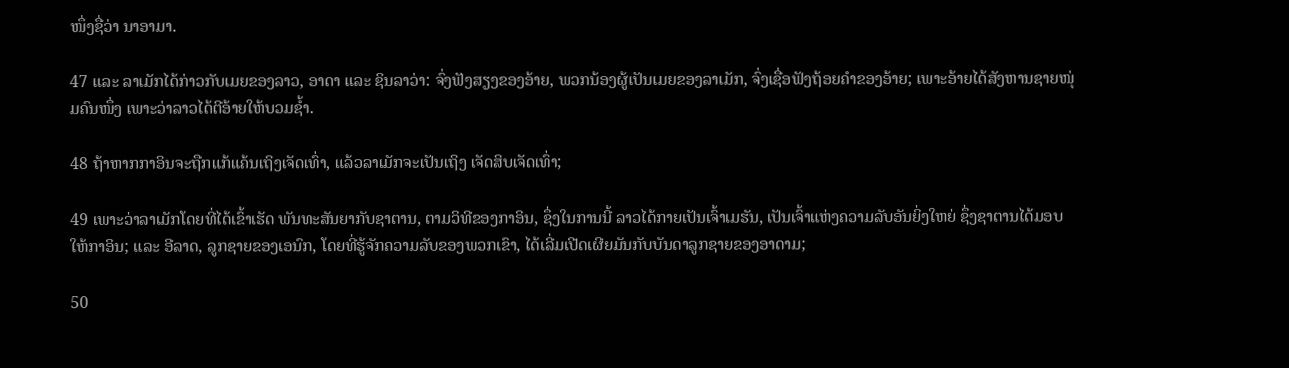ໜຶ່ງຊື່ວ່າ ນາອາມາ.

47 ແລະ ລາເມັກໄດ້ກ່າວກັບເມຍຂອງລາວ, ອາດາ ແລະ ຊິນລາວ່າ: ຈົ່ງຟັງສຽງຂອງອ້າຍ, ພວກນ້ອງຜູ້ເປັນເມຍຂອງລາເມັກ, ຈົ່ງເຊື່ອຟັງຖ້ອຍຄຳຂອງອ້າຍ; ເພາະອ້າຍໄດ້ສັງຫານຊາຍໜຸ່ມຄົນໜຶ່ງ ເພາະວ່າລາວໄດ້ຕີອ້າຍໃຫ້ບວມຊ້ຳ.

48 ຖ້າຫາກກາອິນຈະຖືກແກ້ແຄ້ນເຖິງເຈັດເທົ່າ, ແລ້ວລາເມັກຈະເປັນເຖິງ ເຈັດສິບເຈັດເທົ່າ;

49 ເພາະວ່າລາເມັກໂດຍທີ່ໄດ້ເຂົ້າເຮັດ ພັນທະສັນຍາກັບຊາຕານ, ຕາມວິທີຂອງກາອິນ, ຊຶ່ງໃນການນີ້ ລາວໄດ້ກາຍເປັນເຈົ້າເມຮັນ, ເປັນເຈົ້າແຫ່ງຄວາມລັບອັນຍິ່ງໃຫຍ່ ຊຶ່ງຊາຕານໄດ້ມອບໃຫ້ກາອິນ; ແລະ ອີລາດ, ລູກຊາຍຂອງເອນົກ, ໂດຍທີ່ຮູ້ຈັກຄວາມລັບຂອງພວກເຂົາ, ໄດ້ເລີ່ມເປີດເຜີຍມັນກັບບັນດາລູກຊາຍຂອງອາດາມ;

50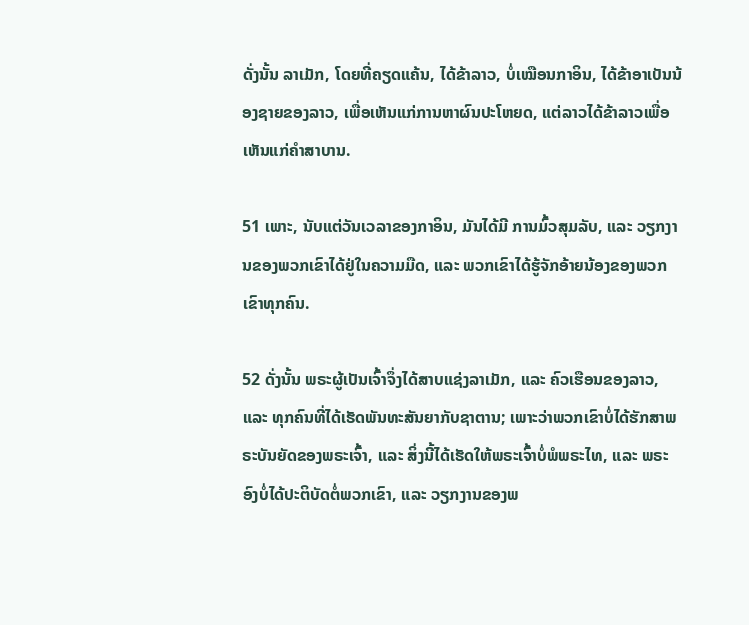ດັ່ງນັ້ນ ລາເມັກ, ໂດຍທີ່ຄຽດແຄ້ນ, ໄດ້ຂ້າລາວ, ບໍ່ເໝືອນກາອິນ, ໄດ້ຂ້າອາເບັນນ້ອງຊາຍຂອງລາວ, ເພື່ອເຫັນແກ່ການຫາຜົນປະໂຫຍດ, ແຕ່ລາວໄດ້ຂ້າລາວເພື່ອເຫັນແກ່ຄຳສາບານ.

51 ເພາະ, ນັບແຕ່ວັນເວລາຂອງກາອິນ, ມັນໄດ້ມີ ການມົ້ວສຸມລັບ, ແລະ ວຽກງານຂອງພວກເຂົາໄດ້ຢູ່ໃນຄວາມມືດ, ແລະ ພວກເຂົາໄດ້ຮູ້ຈັກອ້າຍນ້ອງຂອງພວກເຂົາທຸກຄົນ.

52 ດັ່ງນັ້ນ ພຣະຜູ້ເປັນເຈົ້າຈຶ່ງໄດ້ສາບແຊ່ງລາເມັກ, ແລະ ຄົວເຮືອນຂອງລາວ, ແລະ ທຸກຄົນທີ່ໄດ້ເຮັດພັນທະສັນຍາກັບຊາຕານ; ເພາະວ່າພວກເຂົາບໍ່ໄດ້ຮັກສາພຣະບັນຍັດຂອງພຣະເຈົ້າ, ແລະ ສິ່ງນີ້ໄດ້ເຮັດໃຫ້ພຣະເຈົ້າບໍ່ພໍພຣະໄທ, ແລະ ພຣະອົງບໍ່ໄດ້ປະຕິບັດຕໍ່ພວກເຂົາ, ແລະ ວຽກງານຂອງພ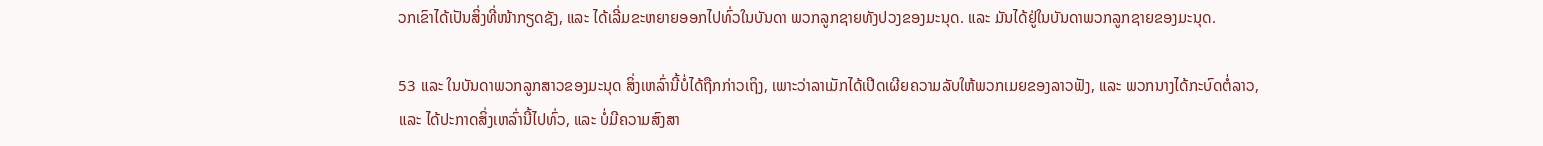ວກເຂົາໄດ້ເປັນສິ່ງທີ່ໜ້າກຽດຊັງ, ແລະ ໄດ້ເລີ່ມຂະຫຍາຍອອກໄປທົ່ວໃນບັນດາ ພວກລູກຊາຍທັງປວງຂອງມະນຸດ. ແລະ ມັນໄດ້ຢູ່ໃນບັນດາພວກລູກຊາຍຂອງມະນຸດ.

53 ແລະ ໃນບັນດາພວກລູກສາວຂອງມະນຸດ ສິ່ງເຫລົ່ານີ້ບໍ່ໄດ້ຖືກກ່າວເຖິງ, ເພາະວ່າລາເມັກໄດ້ເປີດເຜີຍຄວາມລັບໃຫ້ພວກເມຍຂອງລາວຟັງ, ແລະ ພວກນາງໄດ້ກະບົດຕໍ່ລາວ, ແລະ ໄດ້ປະກາດສິ່ງເຫລົ່ານີ້ໄປທົ່ວ, ແລະ ບໍ່ມີຄວາມສົງສາ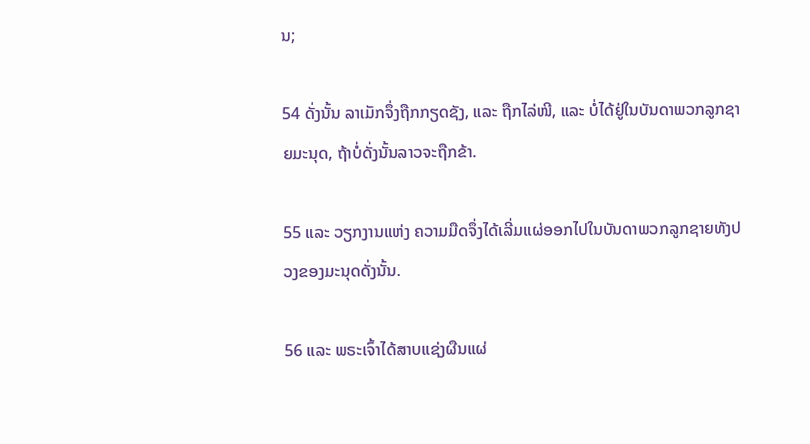ນ;

54 ດັ່ງນັ້ນ ລາເມັກຈຶ່ງຖືກກຽດຊັງ, ແລະ ຖືກໄລ່ໜີ, ແລະ ບໍ່ໄດ້ຢູ່ໃນບັນດາພວກລູກຊາຍມະນຸດ, ຖ້າບໍ່ດັ່ງນັ້ນລາວຈະຖືກຂ້າ.

55 ແລະ ວຽກງານແຫ່ງ ຄວາມມືດຈຶ່ງໄດ້ເລີ່ມແຜ່ອອກໄປໃນບັນດາພວກລູກຊາຍທັງປວງຂອງມະນຸດດັ່ງນັ້ນ.

56 ແລະ ພຣະເຈົ້າໄດ້ສາບແຊ່ງຜືນແຜ່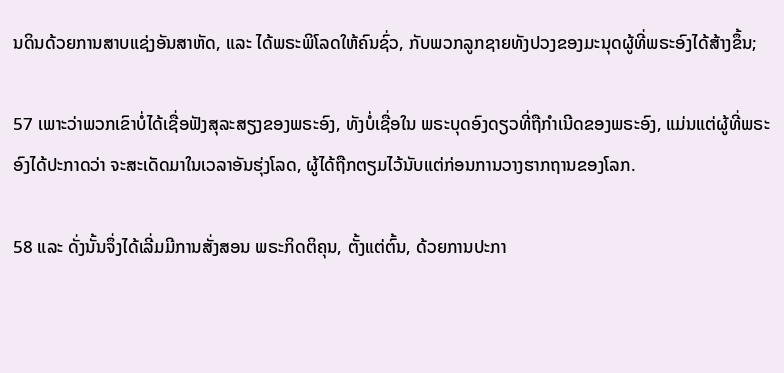ນດິນດ້ວຍການສາບແຊ່ງອັນສາຫັດ, ແລະ ໄດ້ພຣະພິໂລດໃຫ້ຄົນຊົ່ວ, ກັບພວກລູກຊາຍທັງປວງຂອງມະນຸດຜູ້ທີ່ພຣະອົງໄດ້ສ້າງຂຶ້ນ;

57 ເພາະວ່າພວກເຂົາບໍ່ໄດ້ເຊື່ອຟັງສຸລະສຽງຂອງພຣະອົງ, ທັງບໍ່ເຊື່ອໃນ ພຣະບຸດອົງດຽວທີ່ຖືກຳເນີດຂອງພຣະອົງ, ແມ່ນແຕ່ຜູ້ທີ່ພຣະອົງໄດ້ປະກາດວ່າ ຈະສະເດັດມາໃນເວລາອັນຮຸ່ງໂລດ, ຜູ້ໄດ້ຖືກຕຽມໄວ້ນັບແຕ່ກ່ອນການວາງຮາກຖານຂອງໂລກ.

58 ແລະ ດັ່ງນັ້ນຈຶ່ງໄດ້ເລີ່ມມີການສັ່ງສອນ ພຣະກິດຕິຄຸນ, ຕັ້ງແຕ່ຕົ້ນ, ດ້ວຍການປະກາ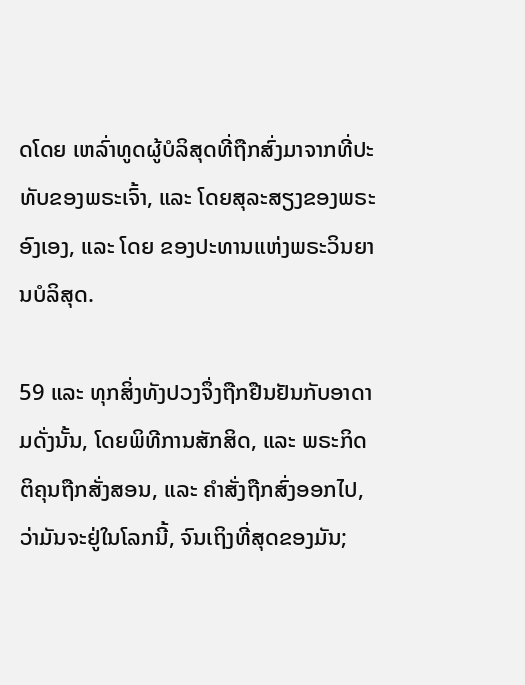ດໂດຍ ເຫລົ່າທູດຜູ້ບໍລິສຸດທີ່ຖືກສົ່ງມາຈາກທີ່ປະທັບຂອງພຣະເຈົ້າ, ແລະ ໂດຍສຸລະສຽງຂອງພຣະອົງເອງ, ແລະ ໂດຍ ຂອງປະທານແຫ່ງພຣະວິນຍານບໍລິສຸດ.

59 ແລະ ທຸກສິ່ງທັງປວງຈຶ່ງຖືກຢືນຢັນກັບອາດາມດັ່ງນັ້ນ, ໂດຍພິທີການສັກສິດ, ແລະ ພຣະກິດຕິຄຸນຖືກສັ່ງສອນ, ແລະ ຄຳສັ່ງຖືກສົ່ງອອກໄປ, ວ່າມັນຈະຢູ່ໃນໂລກນີ້, ຈົນເຖິງທີ່ສຸດຂອງມັນ;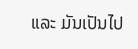ແລະ ມັນເປັນໄປ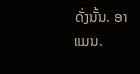ດັ່ງນັ້ນ. ອາແມນ.